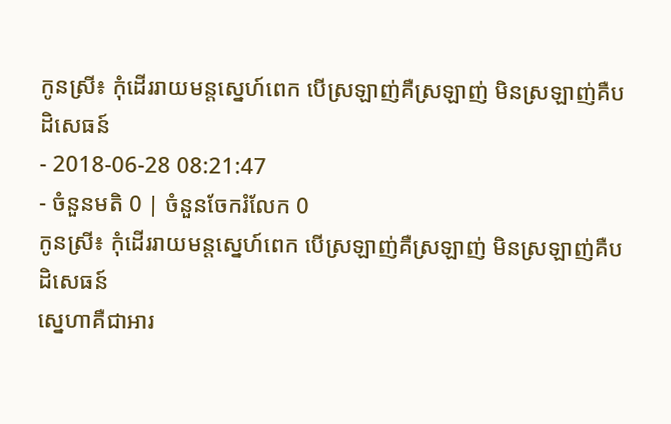កូនស្រី៖ កុំដើររាយមន្តស្នេហ៍ពេក បើស្រឡាញ់គឺស្រឡាញ់ មិនស្រឡាញ់គឺបដិសេធន៍
- 2018-06-28 08:21:47
- ចំនួនមតិ 0 | ចំនួនចែករំលែក 0
កូនស្រី៖ កុំដើររាយមន្តស្នេហ៍ពេក បើស្រឡាញ់គឺស្រឡាញ់ មិនស្រឡាញ់គឺបដិសេធន៍
ស្នេហាគឺជាអារ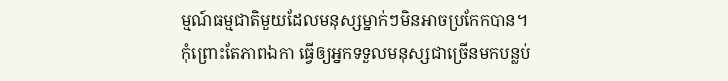ម្មណ៍ធម្មជាតិមួយដែលមនុស្សម្នាក់ៗមិនអាចប្រកែកបាន។
កុំព្រោះតែភាពឯកា ធ្វើឲ្យអ្នកទទួលមនុស្សជាច្រើនមកបន្លប់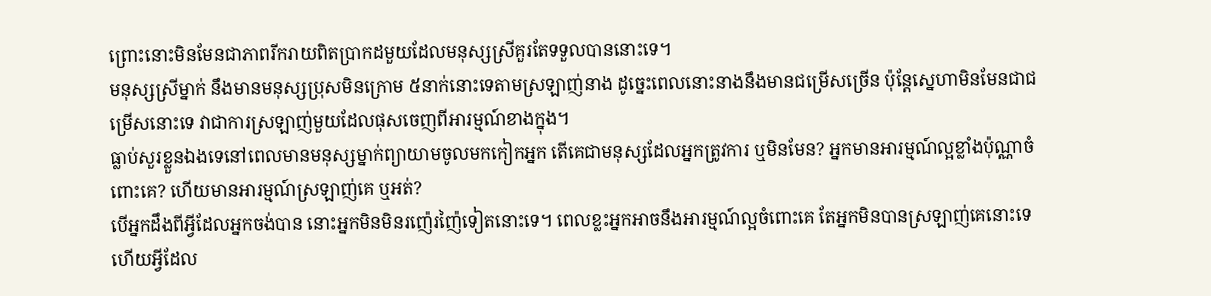ព្រោះនោះមិនមែនជាភាពរីករាយពិតប្រាកដមួយដែលមនុស្សស្រីគួរតែទទួលបាននោះទេ។
មនុស្សស្រីម្នាក់ នឹងមានមនុស្សប្រុសមិនក្រោម ៥នាក់នោះទេតាមស្រឡាញ់នាង ដូច្នេះពេលនោះនាងនឹងមានជម្រើសច្រើន ប៉ុន្តែស្នេហាមិនមែនជាជម្រើសនោះទេ វាជាការស្រឡាញ់មួយដែលផុសចេញពីអារម្មណ៍ខាងក្នុង។
ធ្លាប់សួរខ្លួនឯងទេនៅពេលមានមនុស្សម្នាក់ព្យាយាមចូលមកកៀកអ្នក តើគេជាមនុស្សដែលអ្នកត្រូវការ ឬមិនមែន? អ្នកមានអារម្មណ៍ល្អខ្លាំងប៉ុណ្ណាចំពោះគេ? ហើយមានអារម្មណ៍ស្រឡាញ់គេ ឬអត់?
បើអ្នកដឹងពីអ្វីដែលអ្នកចង់បាន នោះអ្នកមិនមិនរញ៉េរញ៉ៃទៀតនោះទេ។ ពេលខ្លះអ្នកអាចនឹងអារម្មណ៍ល្អចំពោះគេ តែអ្នកមិនបានស្រឡាញ់គេនោះទេ ហើយអ្វីដែល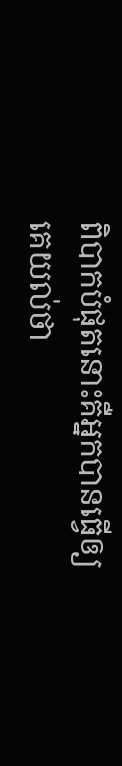ពិបាកបំផុតនោះគឺអ្នកបានធ្វើឲ្យគេយល់ថា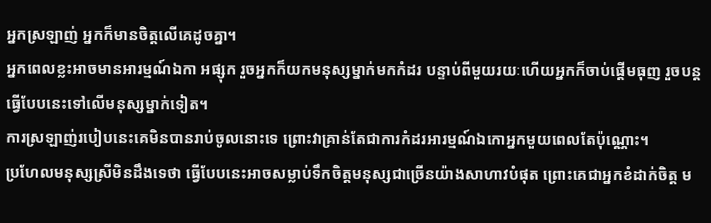អ្នកស្រឡាញ់ អ្នកក៏មានចិត្តលើគេដូចគ្នា។
អ្នកពេលខ្លះអាចមានអារម្មណ៍ឯកា អផ្សុក រួចអ្នកក៏យកមនុស្សម្នាក់មកកំដរ បន្ទាប់ពីមួយរយៈហើយអ្នកក៏ចាប់ផ្ដើមធុញ រួចបន្តធ្វើបែបនេះទៅលើមនុស្សម្នាក់ទៀត។
ការស្រឡាញ់របៀបនេះគេមិនបានរាប់ចូលនោះទេ ព្រោះវាគ្រាន់តែជាការកំដរអារម្មណ៍ឯកោអ្នកមួយពេលតែប៉ុណ្ណោះ។
ប្រហែលមនុស្សស្រីមិនដឹងទេថា ធ្វើបែបនេះអាចសម្លាប់ទឹកចិត្តមនុស្សជាច្រើនយ៉ាងសាហាវបំផុត ព្រោះគេជាអ្នកខំដាក់ចិត្ត ម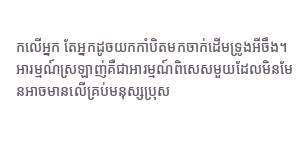កលើអ្នក តែអ្នកដូចយកកាំបិតមកចាក់ដើមទ្រូងអីចឹង។
អារម្មណ៍ស្រឡាញ់គឺជាអារម្មណ៍ពិសេសមួយដែលមិនមែនអាចមានលើគ្រប់មនុស្សប្រុស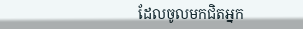ដែលចូលមកជិតអ្នក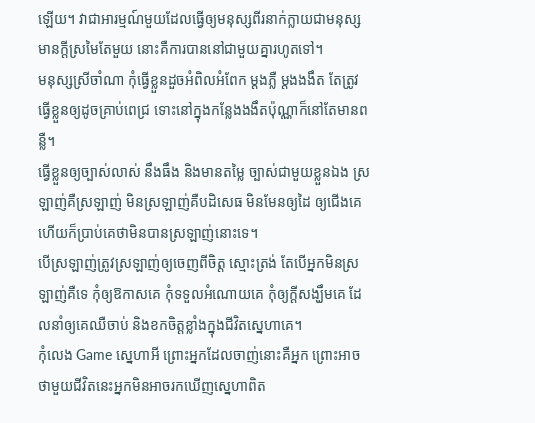ឡើយ។ វាជាអារម្មណ៍មួយដែលធ្វើឲ្យមនុស្សពីរនាក់ក្លាយជាមនុស្សមានក្ដីស្រមៃតែមួយ នោះគឺការបាននៅជាមួយគ្នារហូតទៅ។
មនុស្សស្រីចាំណា កុំធ្វើខ្លួនដួចអំពិលអំពែក ម្ដងភ្លឺ ម្ដងងងឹត តែត្រូវធ្វើខ្លួនឲ្យដូចគ្រាប់ពេជ្រ ទោះនៅក្នុងកន្លែងងងឹតប៉ុណ្ណាក៏នៅតែមានពន្លឺ។
ធ្វើខ្លួនឲ្យច្បាស់លាស់ នឹងធឹង និងមានតម្លៃ ច្បាស់ជាមួយខ្លួនឯង ស្រឡាញ់គឺស្រឡាញ់ មិនស្រឡាញ់គឺបដិសេធ មិនមែនឲ្យដៃ ឲ្យជើងគេ ហើយក៏ប្រាប់គេថាមិនបានស្រឡាញ់នោះទេ។
បើស្រឡាញ់ត្រូវស្រឡាញ់ឲ្យចេញពីចិត្ត ស្មោះត្រង់ តែបើអ្នកមិនស្រឡាញ់គឺទេ កុំឲ្យឱកាសគេ កុំទទួលអំណោយគេ កុំឲ្យក្ដីសង្ឃឹមគេ ដែលនាំឲ្យគេឈឺចាប់ និងខកចិត្តខ្លាំងក្នុងជីវិតស្នេហាគេ។
កុំលេង Game ស្នេហាអី ព្រោះអ្នកដែលចាញ់នោះគឺអ្នក ព្រោះអាចថាមួយជីវិតនេះអ្នកមិនអាចរកឃើញស្នេហាពិត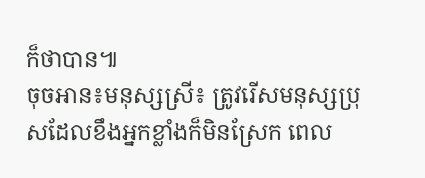ក៏ថាបាន៕
ចុចអាន៖មនុស្សស្រី៖ ត្រូវរើសមនុស្សប្រុសដែលខឹងអ្នកខ្លាំងក៏មិនស្រែក ពេល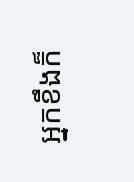អ្នកខឹងក៏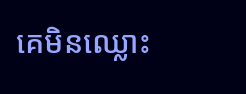គេមិនឈ្លោះ